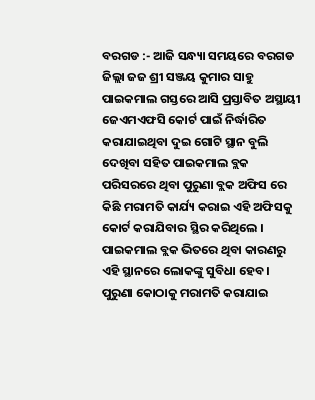ବରଗଡ :- ଆଜି ସନ୍ଧ୍ୟା ସମୟରେ ବରଗଡ ଜିଲ୍ଲା ଜଜ ଶ୍ରୀ ସଞ୍ଜୟ କୁମାର ସାହୁ ପାଇକମାଲ ଗସ୍ତରେ ଆସି ପ୍ରସ୍ତାବିତ ଅସ୍ଥାୟୀ ଜେଏମଏଫସି କୋର୍ଟ ପାଇଁ ନିର୍ଦ୍ଧାରିତ କରାଯାଇଥିବା ଦୁଇ ଗୋଟି ସ୍ଥାନ ବୁଲି ଦେଖିବା ସହିତ ପାଇକମାଲ ବ୍ଲକ ପରିସରରେ ଥିବା ପୁରୁଣା ବ୍ଲକ ଅଫିସ ରେ କିଛି ମରାମତି କାର୍ଯ୍ୟ କରାଇ ଏହି ଅଫିସକୁ କୋର୍ଟ କରାଯିବାର ସ୍ଥିର କରିଥିଲେ । ପାଇକମାଲ ବ୍ଲକ ଭିତରେ ଥିବା କାରଣରୁ ଏହି ସ୍ଥାନରେ ଲୋକଙ୍କୁ ସୁବିଧା ହେବ । ପୁରୁଣା କୋଠାକୁ ମରାମତି କରାଯାଇ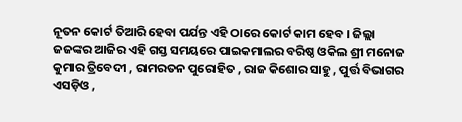ନୂତନ କୋର୍ଟ ତିଆରି ହେବା ପର୍ଯନ୍ତ ଏହି ଠାରେ କୋର୍ଟ କାମ ହେବ । ଜିଲ୍ଲା ଜଜଙ୍କର ଆଜିର ଏହି ଗସ୍ତ ସମୟରେ ପାଇକମାଲର ବରିଷ୍ଠ ଓକିଲ ଶ୍ରୀ ମନୋଜ କୁମାର ତ୍ରିବେଦୀ , ରାମରତନ ପୁରୋହିତ , ରାଜ କିଶୋର ସାହୁ , ପୁର୍ତ୍ତ ବିଭାଗର ଏସଡ଼ିଓ ,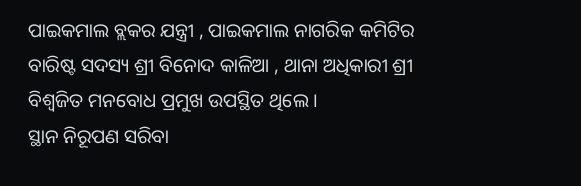ପାଇକମାଲ ବ୍ଲକର ଯନ୍ତ୍ରୀ , ପାଇକମାଲ ନାଗରିକ କମିଟିର ବାରିଷ୍ଟ ସଦସ୍ୟ ଶ୍ରୀ ବିନୋଦ କାଳିଆ , ଥାନା ଅଧିକାରୀ ଶ୍ରୀ ବିଶ୍ୱଜିତ ମନବୋଧ ପ୍ରମୁଖ ଉପସ୍ଥିତ ଥିଲେ ।
ସ୍ଥାନ ନିରୂପଣ ସରିବା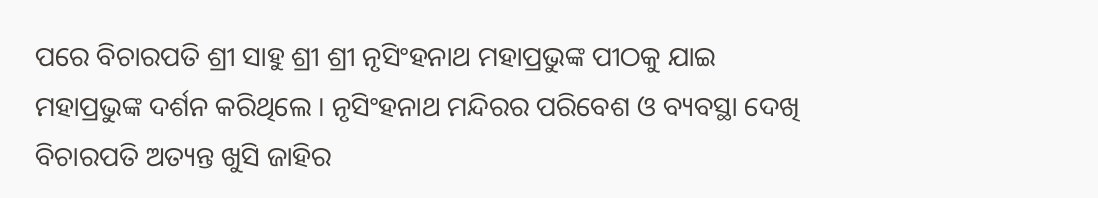ପରେ ବିଚାରପତି ଶ୍ରୀ ସାହୁ ଶ୍ରୀ ଶ୍ରୀ ନୃସିଂହନାଥ ମହାପ୍ରଭୁଙ୍କ ପୀଠକୁ ଯାଇ ମହାପ୍ରଭୁଙ୍କ ଦର୍ଶନ କରିଥିଲେ । ନୃସିଂହନାଥ ମନ୍ଦିରର ପରିବେଶ ଓ ବ୍ୟବସ୍ଥା ଦେଖି ବିଚାରପତି ଅତ୍ୟନ୍ତ ଖୁସି ଜାହିର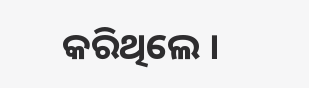କରିଥିଲେ ।